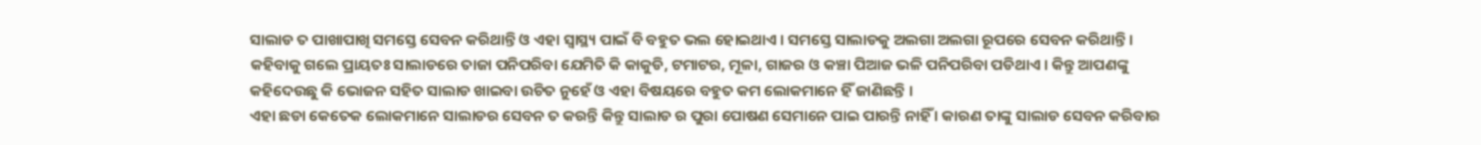ସାଲାଡ ତ ପାଖାପାଖି ସମସ୍ତେ ସେବନ କରିଥାନ୍ତି ଓ ଏହା ସ୍ୱାସ୍ଥ୍ୟ ପାଇଁ ବି ବହୁତ ଭଲ ହୋଇଥାଏ । ସମସ୍ତେ ସାଲାଡକୁ ଅଲଗା ଅଲଗା ରୂପରେ ସେବନ କରିଥାନ୍ତି । କହିବାକୁ ଗଲେ ପ୍ରାୟତଃ ସାଲାଡରେ ତାଜା ପନିପରିବା ଯେମିତି କି କାକୁଡି, ଟମାଟର, ମୂଳା, ଗାଜର ଓ କଞ୍ଚା ପିଆଜ ଭଳି ପନିପରିବା ପଡିଥାଏ । କିନ୍ତୁ ଆପଣଙ୍କୁ କହିଦେଉଛୁ କି ଭୋଜନ ସହିତ ସାଲାଡ ଖାଇବା ଉଚିତ ନୁହେଁ ଓ ଏହା ବିଷୟରେ ବହୁତ କମ ଲୋକମାନେ ହିଁ ଜାଣିଛନ୍ତି ।
ଏହା ଛଡା କେତେକ ଲୋକମାନେ ସାଲାଡର ସେବନ ତ କରନ୍ତି କିନ୍ତୁ ସାଲାଡ ର ପୁରା ପୋଷଣ ସେମାନେ ପାଇ ପାରନ୍ତି ନାହିଁ । କାରଣ ତାଙ୍କୁ ସାଲାଡ ସେବନ କରିବାର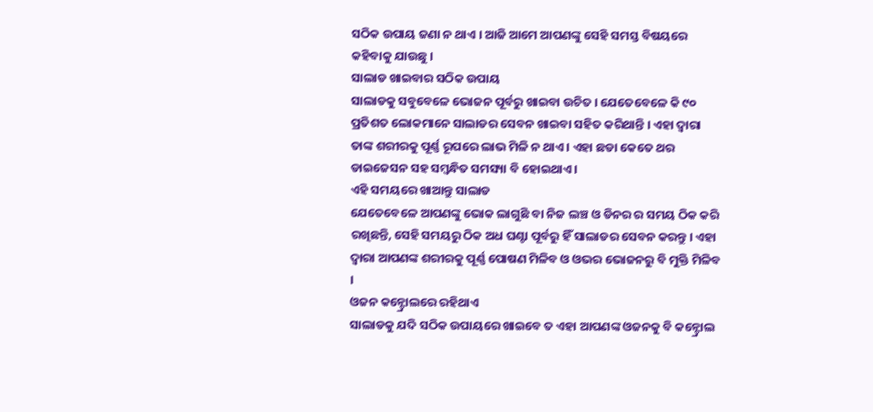ସଠିକ ଉପାୟ ଜଣା ନ ଥାଏ । ଆଜି ଆମେ ଆପଣଙ୍କୁ ସେହି ସମସ୍ତ ବିଷୟରେ କହିବାକୁ ଯାଉଛୁ ।
ସାଲାଡ ଖାଇବାର ସଠିକ ଉପାୟ
ସାଲାଡକୁ ସବୁବେଳେ ଭୋଜନ ପୂର୍ବରୁ ଖାଇବା ଉଚିତ । ଯେତେବେଳେ କି ୯୦ ପ୍ରତିଶତ ଲୋକମାନେ ସାଲାଡର ସେବନ ଖାଇବା ସହିତ କରିଥାନ୍ତି । ଏହା ଦ୍ଵାରା ତାଙ୍କ ଶରୀରକୁ ପୂର୍ଣ୍ଣ ରୂପରେ ଲାଭ ମିଳି ନ ଥାଏ । ଏହା ଛଡା କେତେ ଥର ଡାଇଜେସନ ସହ ସମ୍ବନ୍ଧିତ ସମସ୍ୟା ବି ହୋଇଥାଏ ।
ଏହି ସମୟରେ ଖାଆନ୍ତୁ ସାଲାଡ
ଯେତେବେଳେ ଆପଣଙ୍କୁ ଭୋକ ଲାଗୁଛି ବା ନିଜ ଲଞ୍ଚ ଓ ଡିନର ର ସମୟ ଠିକ କରି ରଖିଛନ୍ତି, ସେହି ସମୟରୁ ଠିକ ଅଧ ଘଣ୍ଟା ପୂର୍ବରୁ ହିଁ ସାଲାଡର ସେବନ କରନ୍ତୁ । ଏହା ଦ୍ଵାରା ଆପଣଙ୍କ ଶରୀରକୁ ପୂର୍ଣ୍ଣ ପୋଷଣ ମିଳିବ ଓ ଓଭର ଭୋଜନରୁ ବି ମୁକ୍ତି ମିଳିବ ।
ଓଜନ କନ୍ଟ୍ରୋଲରେ ରହିଥାଏ
ସାଲାଡକୁ ଯଦି ସଠିକ ଉପାୟରେ ଖାଇବେ ତ ଏହା ଆପଣଙ୍କ ଓଜନକୁ ବି କନ୍ଟ୍ରୋଲ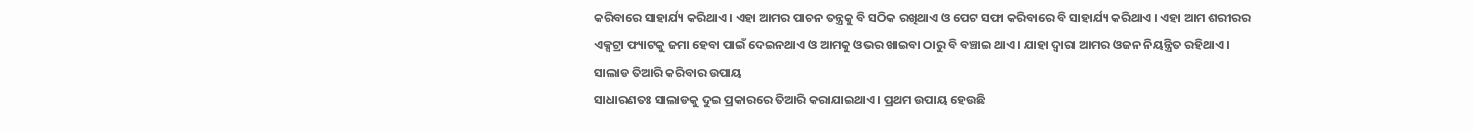କରିବାରେ ସାହାର୍ଯ୍ୟ କରିଥାଏ । ଏହା ଆମର ପାଚନ ତନ୍ତ୍ରକୁ ବି ସଠିକ ରଖିଥାଏ ଓ ପେଟ ସଫା କରିବାରେ ବି ସାହାର୍ଯ୍ୟ କରିଥାଏ । ଏହା ଆମ ଶରୀରର ଏକ୍ସଟ୍ରା ଫ୍ୟାଟକୁ ଜମା ହେବା ପାଇଁ ଦେଇନଥାଏ ଓ ଆମକୁ ଓଭର ଖାଇବା ଠାରୁ ବି ବଞ୍ଚାଇ ଥାଏ । ଯାହା ଦ୍ଵାରା ଆମର ଓଜନ ନିୟନ୍ତ୍ରିତ ରହିଥାଏ ।
ସାଲାଡ ତିଆରି କରିବାର ଉପାୟ
ସାଧାରଣତଃ ସାଲାଡକୁ ଦୁଇ ପ୍ରକାରରେ ତିଆରି କରାଯାଇଥାଏ । ପ୍ରଥମ ଉପାୟ ହେଉଛି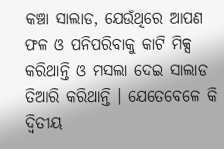କଞ୍ଚା ସାଲାଡ, ଯେଉଁଥିରେ ଆପଣ ଫଳ ଓ ପନିପରିବାକୁ କାଟି ମିକ୍ସ କରିଥାନ୍ତି ଓ ମସଲା ଦେଇ ସାଲାଡ ତିଆରି କରିଥାନ୍ତି । ଯେତେବେଳେ କି ଦ୍ଵିତୀୟ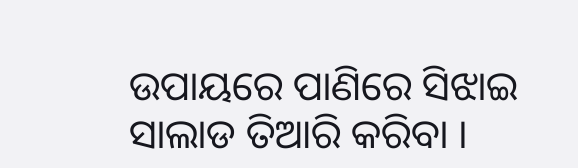ଉପାୟରେ ପାଣିରେ ସିଝାଇ ସାଲାଡ ତିଆରି କରିବା ।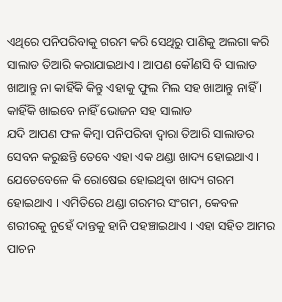ଏଥିରେ ପନିପରିବାକୁ ଗରମ କରି ସେଥିରୁ ପାଣିକୁ ଅଲଗା କରି ସାଲାଡ ତିଆରି କରାଯାଇଥାଏ । ଆପଣ କୌଣସି ବି ସାଲାଡ ଖାଆନ୍ତୁ ନା କାହିଁକି କିନ୍ତୁ ଏହାକୁ ଫୁଲ ମିଲ ସହ ଖାଆନ୍ତୁ ନାହିଁ ।
କାହିଁକି ଖାଇବେ ନାହିଁ ଭୋଜନ ସହ ସାଲାଡ
ଯଦି ଆପଣ ଫଳ କିମ୍ବା ପନିପରିବା ଦ୍ଵାରା ତିଆରି ସାଲାଡର ସେବନ କରୁଛନ୍ତି ତେବେ ଏହା ଏକ ଥଣ୍ଡା ଖାଦ୍ୟ ହୋଇଥାଏ । ଯେତେବେଳେ କି ରୋଷେଇ ହୋଇଥିବା ଖାଦ୍ୟ ଗରମ ହୋଇଥାଏ । ଏମିତିରେ ଥଣ୍ଡା ଗରମର ସଂଗମ, କେବଳ ଶରୀରକୁ ନୁହେଁ ଦାନ୍ତକୁ ହାନି ପହଞ୍ଚାଇଥାଏ । ଏହା ସହିତ ଆମର ପାଚନ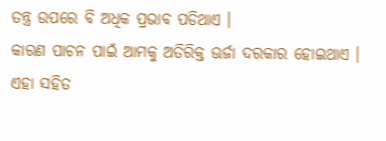ତନ୍ତ୍ର ଉପରେ ବି ଅଧିକ ପ୍ରଭାବ ପଡିଥାଏ ।
କାରଣ ପାଚନ ପାଇଁ ଆମକୁ ଅତିରିକ୍ତ ଊର୍ଜା ଦରକାର ହୋଇଥାଏ । ଏହା ସହିତ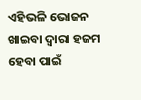ଏହିଭଳି ଭୋଜନ ଖାଇବା ଦ୍ଵାରା ହଜମ ହେବା ପାଇଁ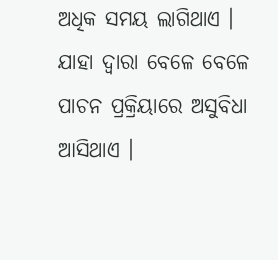ଅଧିକ ସମୟ ଲାଗିଥାଏ । ଯାହା ଦ୍ଵାରା ବେଳେ ବେଳେ ପାଚନ ପ୍ରକ୍ରିୟାରେ ଅସୁବିଧା ଆସିଥାଏ ।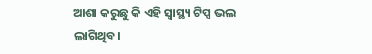ଆଶା କରୁଛୁ କି ଏହି ସ୍ୱାସ୍ଥ୍ୟ ଟିପ୍ସ ଭଲ ଲାଗିଥିବ।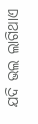ଯଦି ଭଲ ଲାଗିଥାଏ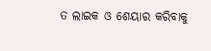ତ ଲାଇକ ଓ ଶେୟାର କରିବାକୁ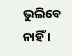ଭୁଲିବେ ନାହିଁ ।